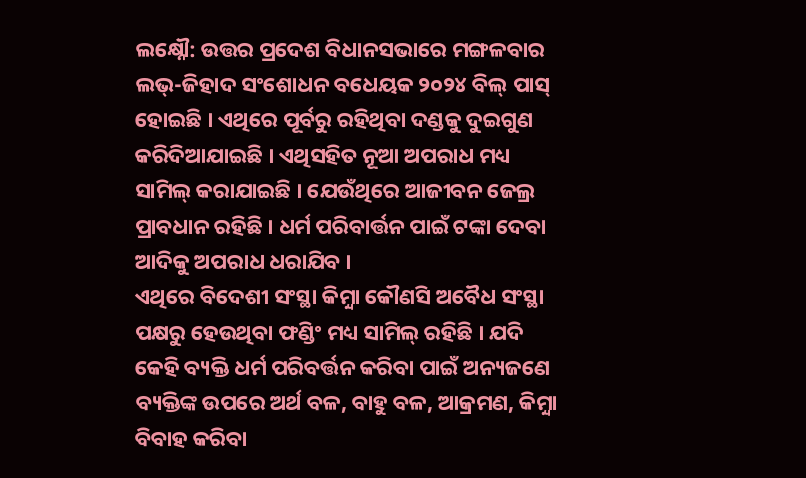ଲକ୍ଷ୍ନୌ: ଉତ୍ତର ପ୍ରଦେଶ ବିଧାନସଭାରେ ମଙ୍ଗଳବାର ଲଭ୍-ଜିହାଦ ସଂଶୋଧନ ବଧେୟକ ୨୦୨୪ ବିଲ୍ ପାସ୍ ହୋଇଛି । ଏଥିରେ ପୂର୍ବରୁ ରହିଥିବା ଦଣ୍ଡକୁ ଦୁଇଗୁଣ କରିଦିଆଯାଇଛି । ଏଥିସହିତ ନୂଆ ଅପରାଧ ମଧ୍ୟ ସାମିଲ୍ କରାଯାଇଛି । ଯେଉଁଥିରେ ଆଜୀବନ ଜେଲ୍ର ପ୍ରାବଧାନ ରହିଛି । ଧର୍ମ ପରିବାର୍ତ୍ତନ ପାଇଁ ଟଙ୍କା ଦେବା ଆଦିକୁ ଅପରାଧ ଧରାଯିବ ।
ଏଥିରେ ବିଦେଶୀ ସଂସ୍ଥା କିମ଼୍ବା କୌଣସି ଅବୈଧ ସଂସ୍ଥା ପକ୍ଷରୁ ହେଉଥିବା ଫଣ୍ଡିଂ ମଧ୍ୟ ସାମିଲ୍ ରହିଛି । ଯଦି କେହି ବ୍ୟକ୍ତି ଧର୍ମ ପରିବର୍ତ୍ତନ କରିବା ପାଇଁ ଅନ୍ୟଜଣେ ବ୍ୟକ୍ତିଙ୍କ ଉପରେ ଅର୍ଥ ବଳ, ବାହୁ ବଳ, ଆକ୍ରମଣ, କିମ଼୍ବା ବିବାହ କରିବା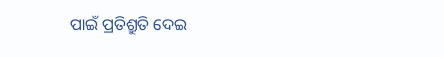ପାଇଁ ପ୍ରତିଶ୍ରୁତି ଦେଇ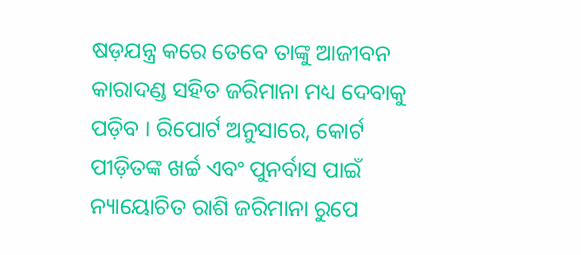ଷଡ଼ଯନ୍ତ୍ର କରେ ତେବେ ତାଙ୍କୁ ଆଜୀବନ କାରାଦଣ୍ଡ ସହିତ ଜରିମାନା ମଧ୍ୟ ଦେବାକୁ ପଡ଼ିବ । ରିପୋର୍ଟ ଅନୁସାରେ, କୋର୍ଟ ପୀଡ଼ିତଙ୍କ ଖର୍ଚ୍ଚ ଏବଂ ପୁନର୍ବାସ ପାଇଁ ନ୍ୟାୟୋଚିତ ରାଶି ଜରିମାନା ରୁପେ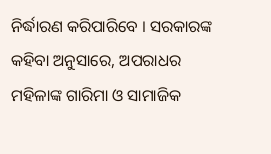ନିର୍ଦ୍ଧାରଣ କରିପାରିବେ । ସରକାରଙ୍କ କହିବା ଅନୁସାରେ, ଅପରାଧର ମହିଳାଙ୍କ ଗାରିମା ଓ ସାମାଜିକ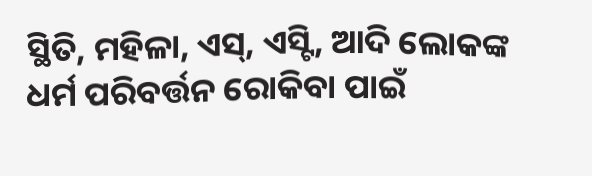ସ୍ଥିତି, ମହିଳା, ଏସ୍, ଏସ୍ଟି, ଆଦି ଲୋକଙ୍କ ଧର୍ମ ପରିବର୍ତ୍ତନ ରୋକିବା ପାଇଁ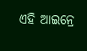ଏହି ଆଇନ୍ରେ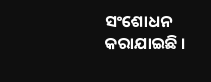ସଂଶୋଧନ କରାଯାଇଛି ।